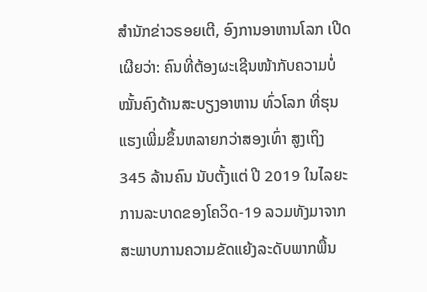ສຳນັກຂ່າວຣອຍເຕີ, ອົງການອາຫານໂລກ ເປີດເຜີຍວ່າ: ຄົນທີ່ຕ້ອງຜະເຊີນໜ້າກັບຄວາມບໍ່ໝັ້ນຄົງດ້ານສະບຽງອາຫານ ທົ່ວໂລກ ທີ່ຮຸນແຮງເພີ່ມຂຶ້ນຫລາຍກວ່າສອງເທົ່າ ສູງເຖິງ 345 ລ້ານຄົນ ນັບຕັ້ງແຕ່ ປີ 2019 ໃນໄລຍະການລະບາດຂອງໂຄວິດ-19 ລວມທັງມາຈາກສະພາບການຄວາມຂັດແຍ້ງລະດັບພາກພື້ນ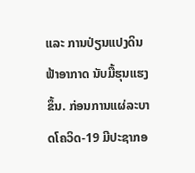ແລະ ການປ່ຽນແປງດິນຟ້າອາກາດ ນັບມື້ຮຸນແຮງຂຶ້ນ. ກ່ອນການແຜ່ລະບາດໂຄວິດ-19 ມີປະຊາກອ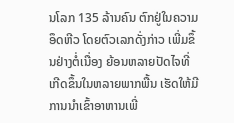ນໂລກ 135 ລ້ານຄົນ ຕົກຢູ່ໃນຄວາມອຶດຫີວ ໂດຍຕົວເລກດັ່ງກ່າວ ເພີ່ມຂຶ້ນຢ່າງຕໍ່ເນື່ອງ ຍ້ອນຫລາຍປັດໄຈທີ່ເກີດຂຶ້ນໃນຫລາຍພາກພື້ນ ເຮັດໃຫ້ມີການນຳເຂົ້າອາຫານເພີ່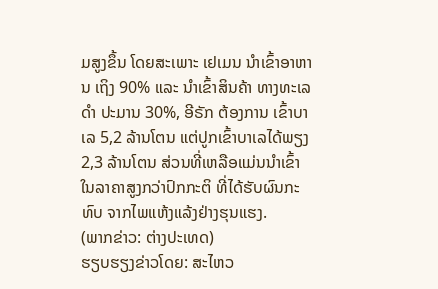ມສູງຂຶ້ນ ໂດຍສະເພາະ ເຢເມນ ນຳເຂົ້າອາຫານ ເຖິງ 90% ແລະ ນຳເຂົ້າສິນຄ້າ ທາງທະເລດຳ ປະມານ 30%, ອີຣັກ ຕ້ອງການ ເຂົ້າບາເລ 5,2 ລ້ານໂຕນ ແຕ່ປູກເຂົ້າບາເລໄດ້ພຽງ 2,3 ລ້ານໂຕນ ສ່ວນທີ່ເຫລືອແມ່ນນຳເຂົ້າໃນລາຄາສູງກວ່າປົກກະຕິ ທີ່ໄດ້ຮັບຜົນກະທົບ ຈາກໄພແຫ້ງແລ້ງຢ່າງຮຸນແຮງ.
(ພາກຂ່າວ: ຕ່າງປະເທດ)
ຮຽບຮຽງຂ່າວໂດຍ: ສະໄຫວ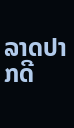ລາດປາກດີ